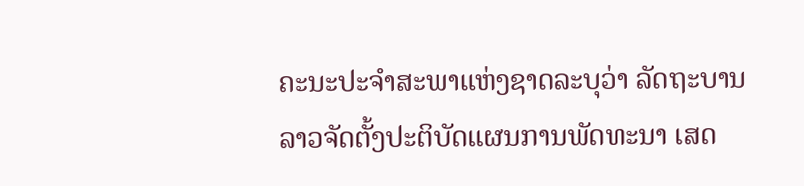ຄະນະປະຈຳສະພາແຫ່ງຊາດລະບຸວ່າ ລັດຖະບານລາວຈັດຕັ້ງປະຕິບັດແຜນການພັດທະນາ ເສດ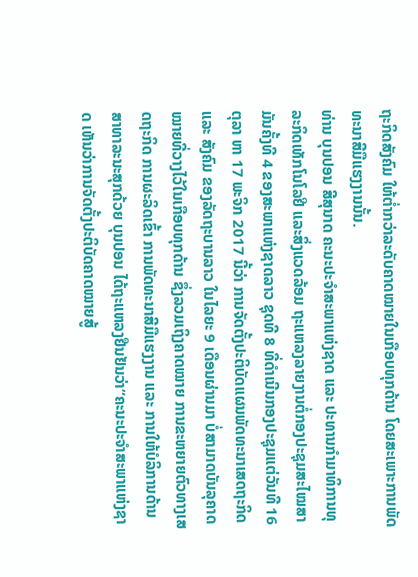ຖະກິດສັງຄົມ ໃຫ້ຕໍ່າກວ່າລະດັບຄາດໝາຍໃນເກືອບທຸກດ້ານ ໂດຍສະເພາະການພັດທະນາສີມືແຮງງານນັ້ນ.
ທ່ານ ບຸນປອນ ສີສຸນາດ ຄະນະປະຈຳສະພາແຫ່ງຊາດ ແລະ ປະທານກຳມາທິການທຸລະກິດເທັກໂນໂລຢີ ແລະສິ່ງແວດລ້ອມ ຖະແຫລງລາຍງານຕໍ່ກອງປະຊຸມສະໄໝສາມັນຄັ້ງທີ 4 ຂອງສະພາແຫ່ງຊາດລາວ ຊຸດທີ 8 ທີ່ດຳເນີນກອງປະຊຸມແຕ່ວັນທີ 16 ຕຸລາ ຫາ 17 ພະຈິກ 2017 ນີ້ວ່າ ການຈັດຕັ້ງປະຕິບັດແຜນພັດທະນາເສດຖະກິດ ແລະ ສັງຄົມ ຂອງລັດຖະບານລາວ ໃນໄລຍະ 9 ເດືອນຜ່ານມາ ບໍ່ສາມາດບັນລຸຄາດໝາຍທີ່ວາງໄວ້ໃນເກືອບທຸກດ້ານ ຊຶ່ງລວມເຖິງຄາດໝາຍ ການຂະຫຍາຍຕົວທາງເສດຖະກິດ ການຜະລິດເຂົ້າ ການພັດທະນາສີມືແຮງງານ ແລະ ການໃຫ້ບໍລິການດ້ານສາທາລະນະສຸກດ້ວຍ ບຸນປອນ ໄດ້ຖະແຫລງຢືນຢັນວ່າ“ຄະນະປະຈຳສະພາແຫ່ງຊາດ ເຫັນວ່າການຈັດຕັ້ງປະຕິບັດຄາດໝາຍສູ້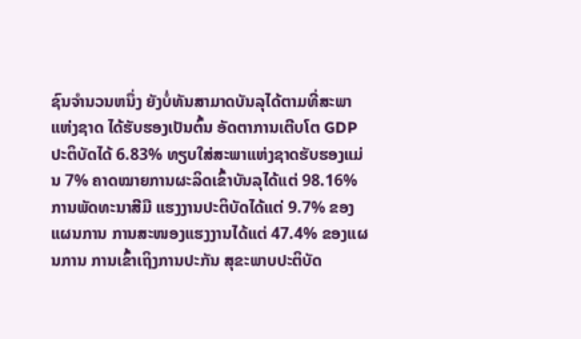ຊົນຈຳນວນຫນຶ່ງ ຍັງບໍ່ທັນສາມາດບັນລຸໄດ້ຕາມທີ່ສະພາແຫ່ງຊາດ ໄດ້ຮັບຮອງເປັນຕົ້ນ ອັດຕາການເຕີບໂຕ GDP ປະຕິບັດໄດ້ 6.83% ທຽບໃສ່ສະພາແຫ່ງຊາດຮັບຮອງແມ່ນ 7% ຄາດໝາຍການຜະລິດເຂົ້າບັນລຸໄດ້ແຕ່ 98.16% ການພັດທະນາສີມື ແຮງງານປະຕິບັດໄດ້ແຕ່ 9.7% ຂອງແຜນການ ການສະໜອງແຮງງານໄດ້ແຕ່ 47.4% ຂອງແຜນການ ການເຂົ້າເຖິງການປະກັນ ສຸຂະພາບປະຕິບັດ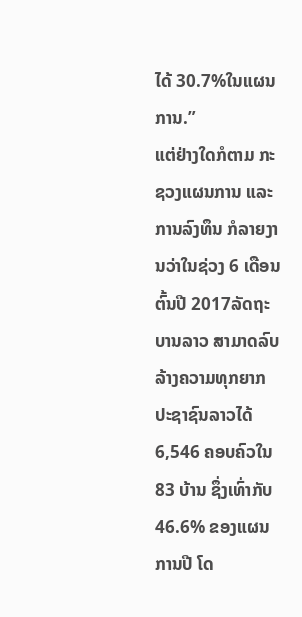ໄດ້ 30.7%ໃນແຜນການ.”
ແຕ່ຢ່າງໃດກໍຕາມ ກະຊວງແຜນການ ແລະ ການລົງທຶນ ກໍລາຍງານວ່າໃນຊ່ວງ 6 ເດືອນ ຕົ້ນປີ 2017ລັດຖະບານລາວ ສາມາດລົບລ້າງຄວາມທຸກຍາກ ປະຊາຊົນລາວໄດ້ 6,546 ຄອບຄົວໃນ 83 ບ້ານ ຊຶ່ງເທົ່າກັບ 46.6% ຂອງແຜນການປີ ໂດ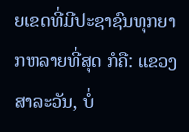ຍເຂດທີ່ມີປະຊາຊົນທຸກຍາກຫລາຍທີ່ສຸດ ກໍຄື: ແຂວງສາລະວັນ, ບໍ່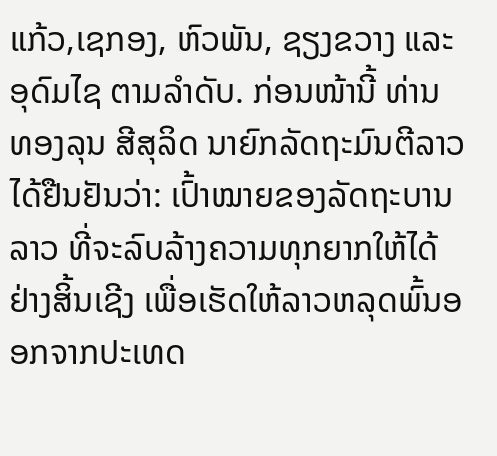ແກ້ວ,ເຊກອງ, ຫົວພັນ, ຊຽງຂວາງ ແລະ ອຸດົມໄຊ ຕາມລຳດັບ. ກ່ອນໜ້ານີ້ ທ່ານ ທອງລຸນ ສີສຸລິດ ນາຍົກລັດຖະມົນຕີລາວ ໄດ້ຢືນຢັນວ່າ: ເປົ້າໝາຍຂອງລັດຖະບານລາວ ທີ່ຈະລົບລ້າງຄວາມທຸກຍາກໃຫ້ໄດ້ຢ່າງສິ້ນເຊີງ ເພື່ອເຮັດໃຫ້ລາວຫລຸດພົ້ນອອກຈາກປະເທດ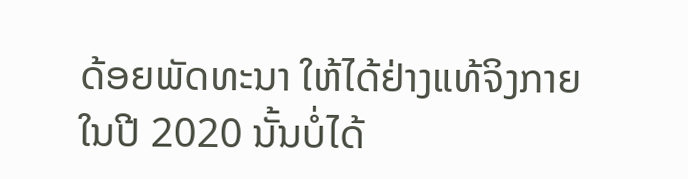ດ້ອຍພັດທະນາ ໃຫ້ໄດ້ຢ່າງແທ້ຈິງກາຍໃນປີ 2020 ນັ້ນບໍ່ໄດ້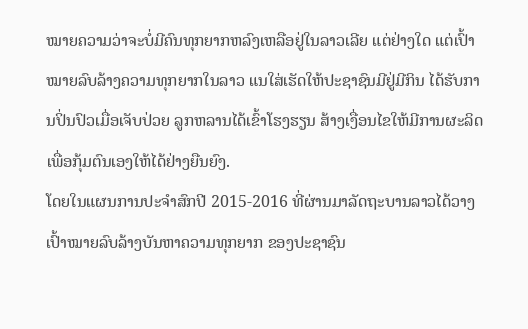ໝາຍຄວາມວ່າຈະບໍ່ມີຄົນທຸກຍາກຫລົງເຫລືອຢູ່ໃນລາວເລີຍ ແຕ່ຢ່າງໃດ ແຕ່ເປົ້າໝາຍລົບລ້າງຄວາມທຸກຍາກໃນລາວ ແນໃສ່ເຮັດໃຫ້ປະຊາຊົນມີຢູ່ມີກິນ ໄດ້ຮັບການປິ່ນປົວເມື່ອເຈັບປ່ວຍ ລູກຫລານໄດ້ເຂົ້າໂຮງຮຽນ ສ້າງເງື່ອນໄຂໃຫ້ມີການຜະລິດ ເພື່ອກຸ້ມຕົນເອງໃຫ້ໄດ້ຢ່າງຍືນຍົງ.
ໂດຍໃນແຜນການປະຈໍາສົກປີ 2015-2016 ທີ່ຜ່ານມາລັດຖະບານລາວໄດ້ວາງເປົ້າໝາຍລົບລ້າງບັນຫາຄວາມທຸກຍາກ ຂອງປະຊາຊົນ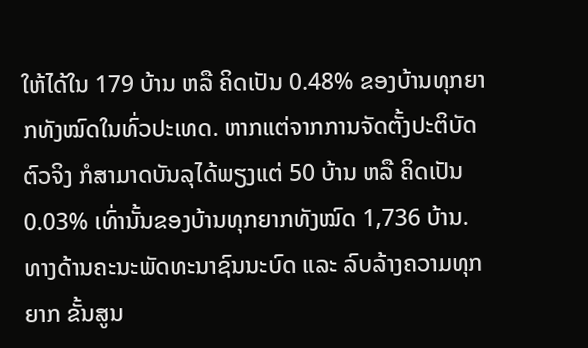ໃຫ້ໄດ້ໃນ 179 ບ້ານ ຫລື ຄິດເປັນ 0.48% ຂອງບ້ານທຸກຍາກທັງໝົດໃນທົ່ວປະເທດ. ຫາກແຕ່ຈາກການຈັດຕັ້ງປະຕິບັດຕົວຈິງ ກໍສາມາດບັນລຸໄດ້ພຽງແຕ່ 50 ບ້ານ ຫລື ຄິດເປັນ 0.03% ເທົ່ານັ້ນຂອງບ້ານທຸກຍາກທັງໝົດ 1,736 ບ້ານ.
ທາງດ້ານຄະນະພັດທະນາຊົນນະບົດ ແລະ ລົບລ້າງຄວາມທຸກຍາກ ຂັ້ນສູນ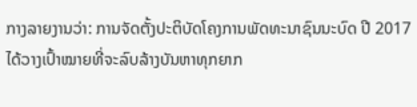ກາງລາຍງານວ່າ: ການຈັດຕັ້ງປະຕິບັດໂຄງການພັດທະນາຊົນນະບົດ ປີ 2017 ໄດ້ວາງເປົ້າໝາຍທີ່ຈະລົບລ້າງບັນຫາທຸກຍາກ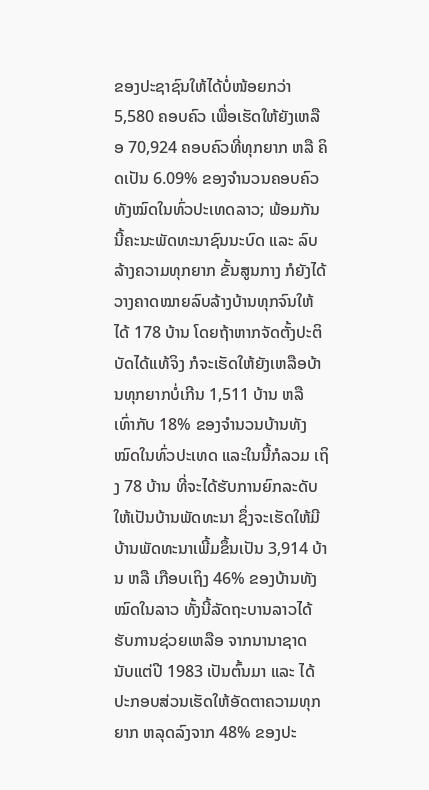ຂອງປະຊາຊົນໃຫ້ໄດ້ບໍ່ໜ້ອຍກວ່າ 5,580 ຄອບຄົວ ເພື່ອເຮັດໃຫ້ຍັງເຫລືອ 70,924 ຄອບຄົວທີ່ທຸກຍາກ ຫລື ຄິດເປັນ 6.09% ຂອງຈຳນວນຄອບຄົວທັງໝົດໃນທົ່ວປະເທດລາວ; ພ້ອມກັນນີ້ຄະນະພັດທະນາຊົນນະບົດ ແລະ ລົບລ້າງຄວາມທຸກຍາກ ຂັ້ນສູນກາງ ກໍຍັງໄດ້ວາງຄາດໝາຍລົບລ້າງບ້ານທຸກຈົນໃຫ້ໄດ້ 178 ບ້ານ ໂດຍຖ້າຫາກຈັດຕັ້ງປະຕິບັດໄດ້ແທ້ຈິງ ກໍຈະເຮັດໃຫ້ຍັງເຫລືອບ້ານທຸກຍາກບໍ່ເກີນ 1,511 ບ້ານ ຫລື ເທົ່າກັບ 18% ຂອງຈຳນວນບ້ານທັງໝົດໃນທົ່ວປະເທດ ແລະໃນນີ້ກໍລວມ ເຖິງ 78 ບ້ານ ທີ່ຈະໄດ້ຮັບການຍົກລະດັບໃຫ້ເປັນບ້ານພັດທະນາ ຊຶ່ງຈະເຮັດໃຫ້ມີບ້ານພັດທະນາເພີ້ມຂຶ້ນເປັນ 3,914 ບ້ານ ຫລື ເກືອບເຖິງ 46% ຂອງບ້ານທັງໝົດໃນລາວ ທັ້ງນີ້ລັດຖະບານລາວໄດ້ຮັບການຊ່ວຍເຫລືອ ຈາກນານາຊາດ ນັບແຕ່ປີ 1983 ເປັນຕົ້ນມາ ແລະ ໄດ້ປະກອບສ່ວນເຮັດໃຫ້ອັດຕາຄວາມທຸກຍາກ ຫລຸດລົງຈາກ 48% ຂອງປະ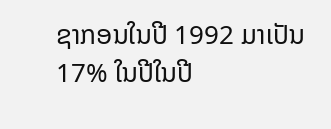ຊາກອນໃນປີ 1992 ມາເປັນ 17% ໃນປີໃນປີ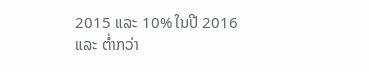2015 ແລະ 10% ໃນປີ 2016 ແລະ ຕໍ່າກວ່າ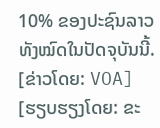10% ຂອງປະຊົນລາວທັງໝົດໃນປັດຈຸບັນນີ້.
[ຂ່າວໂດຍ: VOA]
[ຮຽບຮຽງໂດຍ: ຂະ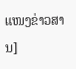ແໜງຂ່າວສານ]